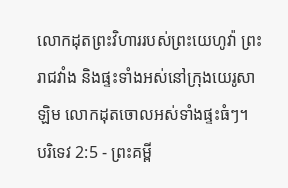លោកដុតព្រះវិហាររបស់ព្រះយេហូវ៉ា ព្រះរាជវាំង និងផ្ទះទាំងអស់នៅក្រុងយេរូសាឡិម លោកដុតចោលអស់ទាំងផ្ទះធំៗ។
បរិទេវ 2:5 - ព្រះគម្ពី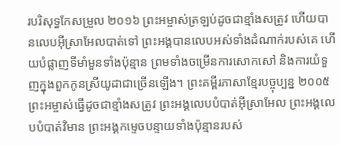របរិសុទ្ធកែសម្រួល ២០១៦ ព្រះអម្ចាស់ត្រឡប់ដូចជាខ្មាំងសត្រូវ ហើយបានលេបអ៊ីស្រាអែលបាត់ទៅ ព្រះអង្គបានលេបអស់ទាំងដំណាក់របស់គេ ហើយបំផ្លាញទីមាំមួនទាំងប៉ុន្មាន ព្រមទាំងចម្រើនការសោកសៅ និងការយំទួញក្នុងពួកកូនស្រីយូដាជាច្រើនឡើង។ ព្រះគម្ពីរភាសាខ្មែរបច្ចុប្បន្ន ២០០៥ ព្រះអម្ចាស់ធ្វើដូចជាខ្មាំងសត្រូវ ព្រះអង្គលេបបំបាត់អ៊ីស្រាអែល ព្រះអង្គលេបបំបាត់វិមាន ព្រះអង្គកម្ទេចបន្ទាយទាំងប៉ុន្មានរបស់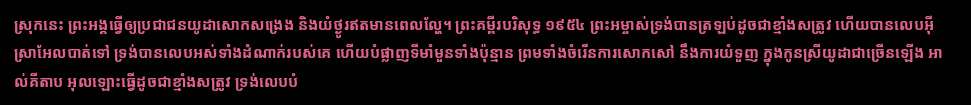ស្រុកនេះ ព្រះអង្គធ្វើឲ្យប្រជាជនយូដាសោកសង្រេង និងយំថ្ងូរឥតមានពេលល្ហែ។ ព្រះគម្ពីរបរិសុទ្ធ ១៩៥៤ ព្រះអម្ចាស់ទ្រង់បានត្រឡប់ដូចជាខ្មាំងសត្រូវ ហើយបានលេបអ៊ីស្រាអែលបាត់ទៅ ទ្រង់បានលេបអស់ទាំងដំណាក់របស់គេ ហើយបំផ្លាញទីមាំមួនទាំងប៉ុន្មាន ព្រមទាំងចំរើនការសោកសៅ នឹងការយំទួញ ក្នុងកូនស្រីយូដាជាច្រើនឡើង អាល់គីតាប អុលឡោះធ្វើដូចជាខ្មាំងសត្រូវ ទ្រង់លេបបំ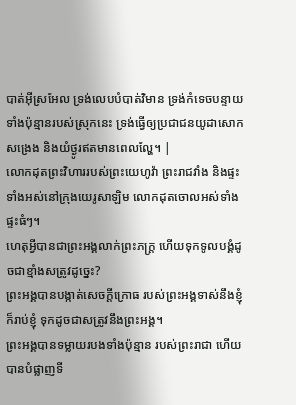បាត់អ៊ីស្រអែល ទ្រង់លេបបំបាត់វិមាន ទ្រង់កំទេចបន្ទាយទាំងប៉ុន្មានរបស់ស្រុកនេះ ទ្រង់ធ្វើឲ្យប្រជាជនយូដាសោកសង្រេង និងយំថ្ងូរឥតមានពេលល្ហែ។ |
លោកដុតព្រះវិហាររបស់ព្រះយេហូវ៉ា ព្រះរាជវាំង និងផ្ទះទាំងអស់នៅក្រុងយេរូសាឡិម លោកដុតចោលអស់ទាំងផ្ទះធំៗ។
ហេតុអ្វីបានជាព្រះអង្គលាក់ព្រះភក្ត្រ ហើយទុកទូលបង្គំដូចជាខ្មាំងសត្រូវដូច្នេះ?
ព្រះអង្គបានបង្កាត់សេចក្ដីក្រោធ របស់ព្រះអង្គទាស់នឹងខ្ញុំ ក៏រាប់ខ្ញុំ ទុកដូចជាសត្រូវនឹងព្រះអង្គ។
ព្រះអង្គបានទម្លាយរបងទាំងប៉ុន្មាន របស់ព្រះរាជា ហើយបានបំផ្លាញទី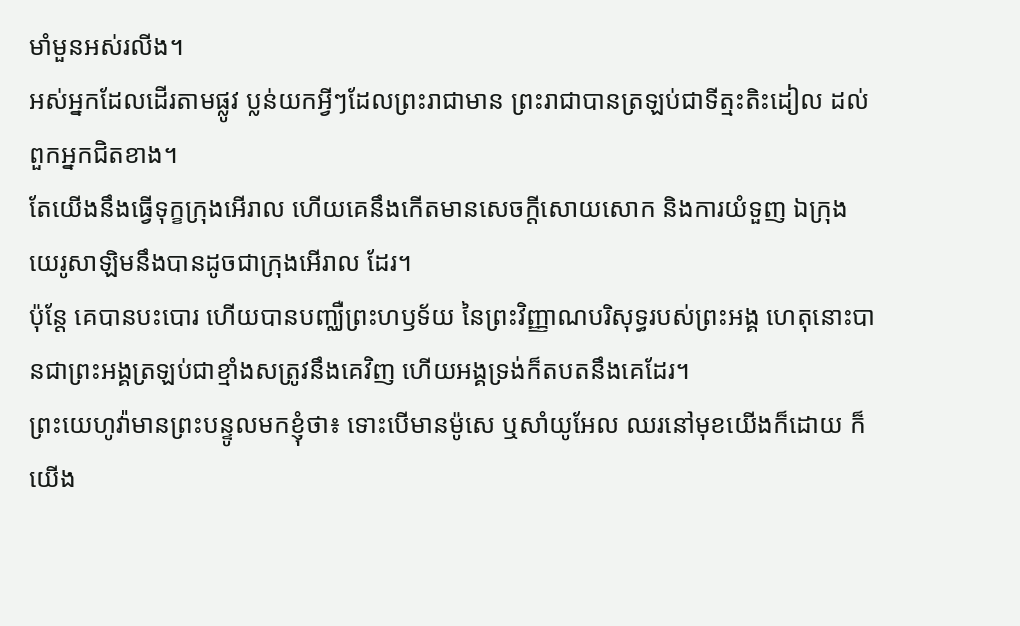មាំមួនអស់រលីង។
អស់អ្នកដែលដើរតាមផ្លូវ ប្លន់យកអ្វីៗដែលព្រះរាជាមាន ព្រះរាជាបានត្រឡប់ជាទីត្មះតិះដៀល ដល់ពួកអ្នកជិតខាង។
តែយើងនឹងធ្វើទុក្ខក្រុងអើរាល ហើយគេនឹងកើតមានសេចក្ដីសោយសោក និងការយំទួញ ឯក្រុងយេរូសាឡិមនឹងបានដូចជាក្រុងអើរាល ដែរ។
ប៉ុន្តែ គេបានបះបោរ ហើយបានបញ្ឈឺព្រះហឫទ័យ នៃព្រះវិញ្ញាណបរិសុទ្ធរបស់ព្រះអង្គ ហេតុនោះបានជាព្រះអង្គត្រឡប់ជាខ្មាំងសត្រូវនឹងគេវិញ ហើយអង្គទ្រង់ក៏តបតនឹងគេដែរ។
ព្រះយេហូវ៉ាមានព្រះបន្ទូលមកខ្ញុំថា៖ ទោះបើមានម៉ូសេ ឬសាំយូអែល ឈរនៅមុខយើងក៏ដោយ ក៏យើង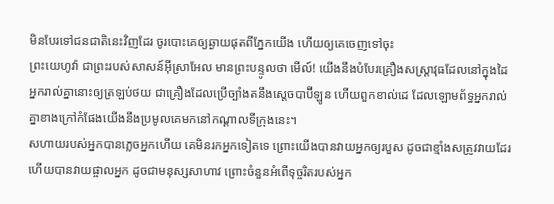មិនបែរទៅជនជាតិនេះវិញដែរ ចូរបោះគេឲ្យឆ្ងាយផុតពីភ្នែកយើង ហើយឲ្យគេចេញទៅចុះ
ព្រះយេហូវ៉ា ជាព្រះរបស់សាសន៍អ៊ីស្រាអែល មានព្រះបន្ទូលថា មើល៍! យើងនឹងបំបែរគ្រឿងសស្ត្រាវុធដែលនៅក្នុងដៃអ្នករាល់គ្នានោះឲ្យត្រឡប់ថយ ជាគ្រឿងដែលប្រើច្បាំងតនឹងស្តេចបាប៊ីឡូន ហើយពួកខាល់ដេ ដែលឡោមព័ទ្ធអ្នករាល់គ្នាខាងក្រៅកំផែងយើងនឹងប្រមូលគេមកនៅកណ្ដាលទីក្រុងនេះ។
សហាយរបស់អ្នកបានភ្លេចអ្នកហើយ គេមិនរកអ្នកទៀតទេ ព្រោះយើងបានវាយអ្នកឲ្យរបួស ដូចជាខ្មាំងសត្រូវវាយដែរ ហើយបានវាយផ្ចាលអ្នក ដូចជាមនុស្សសាហាវ ព្រោះចំនួនអំពើទុច្ចរិតរបស់អ្នក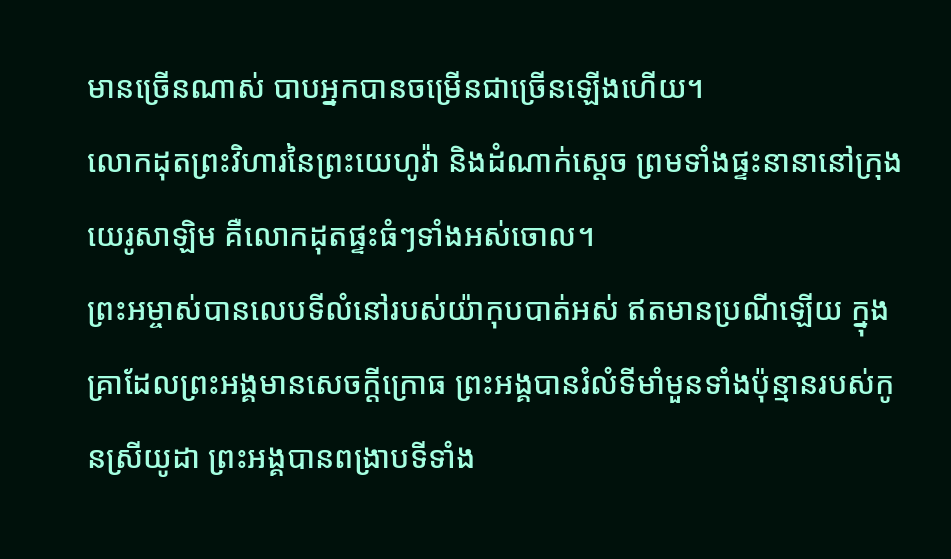មានច្រើនណាស់ បាបអ្នកបានចម្រើនជាច្រើនឡើងហើយ។
លោកដុតព្រះវិហារនៃព្រះយេហូវ៉ា និងដំណាក់ស្តេច ព្រមទាំងផ្ទះនានានៅក្រុងយេរូសាឡិម គឺលោកដុតផ្ទះធំៗទាំងអស់ចោល។
ព្រះអម្ចាស់បានលេបទីលំនៅរបស់យ៉ាកុបបាត់អស់ ឥតមានប្រណីឡើយ ក្នុងគ្រាដែលព្រះអង្គមានសេចក្ដីក្រោធ ព្រះអង្គបានរំលំទីមាំមួនទាំងប៉ុន្មានរបស់កូនស្រីយូដា ព្រះអង្គបានពង្រាបទីទាំង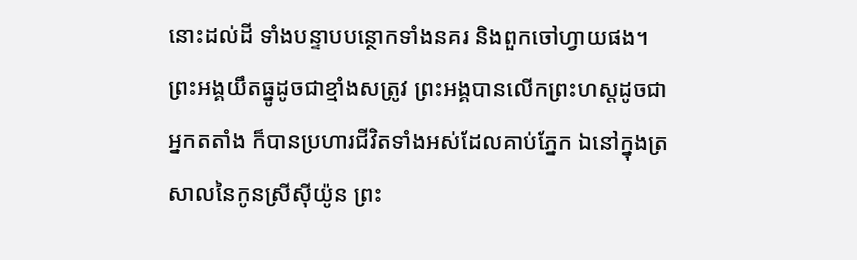នោះដល់ដី ទាំងបន្ទាបបន្ថោកទាំងនគរ និងពួកចៅហ្វាយផង។
ព្រះអង្គយឹតធ្នូដូចជាខ្មាំងសត្រូវ ព្រះអង្គបានលើកព្រះហស្តដូចជាអ្នកតតាំង ក៏បានប្រហារជីវិតទាំងអស់ដែលគាប់ភ្នែក ឯនៅក្នុងត្រសាលនៃកូនស្រីស៊ីយ៉ូន ព្រះ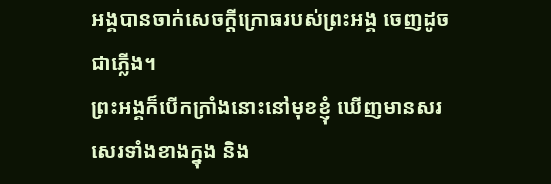អង្គបានចាក់សេចក្ដីក្រោធរបស់ព្រះអង្គ ចេញដូចជាភ្លើង។
ព្រះអង្គក៏បើកក្រាំងនោះនៅមុខខ្ញុំ ឃើញមានសរសេរទាំងខាងក្នុង និង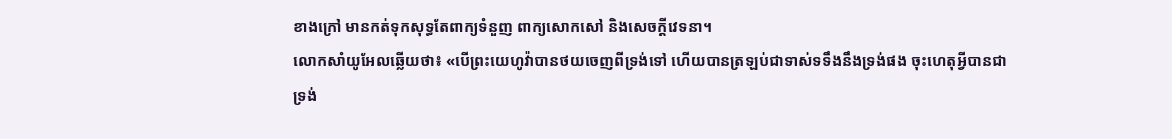ខាងក្រៅ មានកត់ទុកសុទ្ធតែពាក្យទំនួញ ពាក្យសោកសៅ និងសេចក្ដីវេទនា។
លោកសាំយូអែលឆ្លើយថា៖ «បើព្រះយេហូវ៉ាបានថយចេញពីទ្រង់ទៅ ហើយបានត្រឡប់ជាទាស់ទទឹងនឹងទ្រង់ផង ចុះហេតុអ្វីបានជាទ្រង់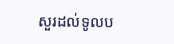សួរដល់ទូលប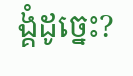ង្គំដូច្នេះ?